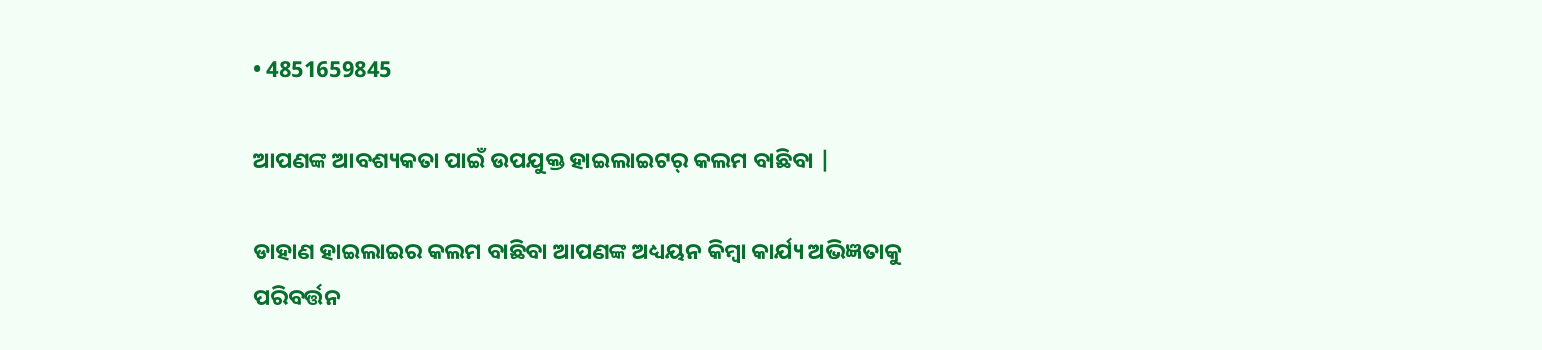• 4851659845

ଆପଣଙ୍କ ଆବଶ୍ୟକତା ପାଇଁ ଉପଯୁକ୍ତ ହାଇଲାଇଟର୍ କଲମ ବାଛିବା |

ଡାହାଣ ହାଇଲାଇର କଲମ ବାଛିବା ଆପଣଙ୍କ ଅଧ୍ୟୟନ କିମ୍ବା କାର୍ଯ୍ୟ ଅଭିଜ୍ଞତାକୁ ପରିବର୍ତ୍ତନ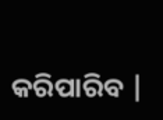କରିପାରିବ |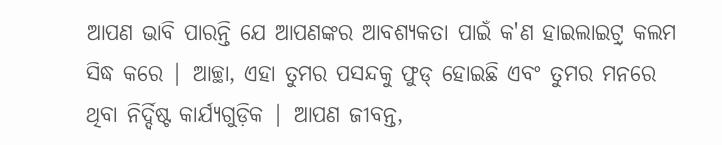ଆପଣ ଭାବି ପାରନ୍ତି ଯେ ଆପଣଙ୍କର ଆବଶ୍ୟକତା ପାଇଁ କ'ଣ ହାଇଲାଇଟ୍ର୍ କଲମ ସିଦ୍ଧ କରେ | ଆଚ୍ଛା, ଏହା ତୁମର ପସନ୍ଦକୁ ଫୁଡ୍ ହୋଇଛି ଏବଂ ତୁମର ମନରେ ଥିବା ନିର୍ଦ୍ଦିଷ୍ଟ କାର୍ଯ୍ୟଗୁଡ଼ିକ | ଆପଣ ଜୀବନ୍ତ,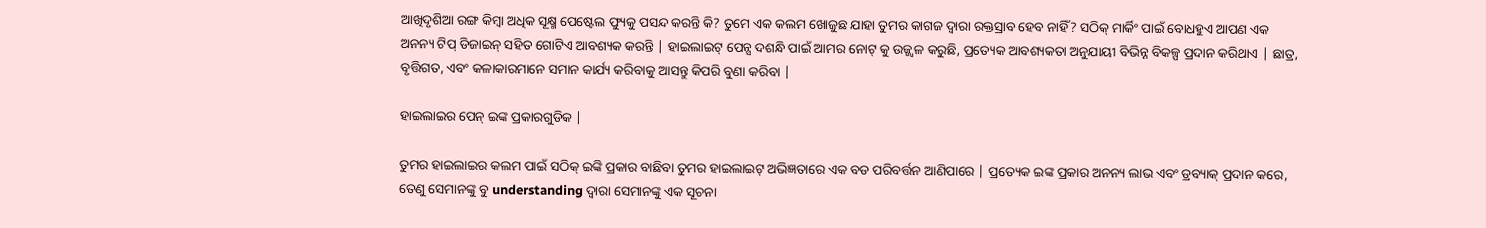ଆଖିଦୃଶିଆ ରଙ୍ଗ କିମ୍ବା ଅଧିକ ସୂକ୍ଷ୍ମ ପେଷ୍ଟେଲ ଫ୍ୟୁକୁ ପସନ୍ଦ କରନ୍ତି କି? ତୁମେ ଏକ କଲମ ଖୋଜୁଛ ଯାହା ତୁମର କାଗଜ ଦ୍ୱାରା ରକ୍ତସ୍ରାବ ହେବ ନାହିଁ? ସଠିକ୍ ମାର୍କିଂ ପାଇଁ ବୋଧହୁଏ ଆପଣ ଏକ ଅନନ୍ୟ ଟିପ୍ ଡିଜାଇନ୍ ସହିତ ଗୋଟିଏ ଆବଶ୍ୟକ କରନ୍ତି | ହାଇଲାଇଟ୍ ପେନ୍ସ ଦଶନ୍ଧି ପାଇଁ ଆମର ନୋଟ୍ କୁ ଉଜ୍ଜ୍ୱଳ କରୁଛି, ପ୍ରତ୍ୟେକ ଆବଶ୍ୟକତା ଅନୁଯାୟୀ ବିଭିନ୍ନ ବିକଳ୍ପ ପ୍ରଦାନ କରିଥାଏ | ଛାତ୍ର, ବୃତ୍ତିଗତ, ଏବଂ କଳାକାରମାନେ ସମାନ କାର୍ଯ୍ୟ କରିବାକୁ ଆସନ୍ତୁ କିପରି ବୁଣା କରିବା |

ହାଇଲାଇର ପେନ୍ ଇଙ୍କ ପ୍ରକାରଗୁଡିକ |

ତୁମର ହାଇଲାଇର କଲମ ପାଇଁ ସଠିକ୍ ଇଙ୍କି ପ୍ରକାର ବାଛିବା ତୁମର ହାଇଲାଇଟ୍ ଅଭିଜ୍ଞତାରେ ଏକ ବଡ ପରିବର୍ତ୍ତନ ଆଣିପାରେ | ପ୍ରତ୍ୟେକ ଇଙ୍କ ପ୍ରକାର ଅନନ୍ୟ ଲାଭ ଏବଂ ଡ୍ରବ୍ୟାକ୍ ପ୍ରଦାନ କରେ, ତେଣୁ ସେମାନଙ୍କୁ ବୁ understanding ଦ୍ୱାରା ସେମାନଙ୍କୁ ଏକ ସୂଚନା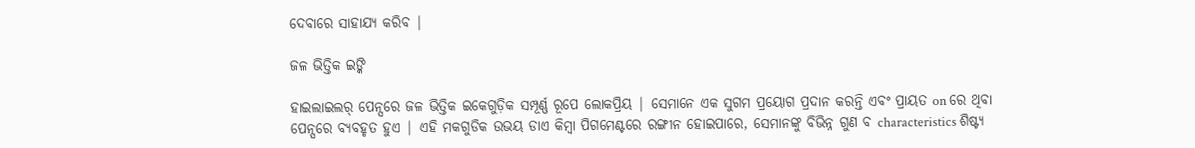ଦେବାରେ ସାହାଯ୍ୟ କରିବ |

ଜଳ ଭିତ୍ତିକ ଇଙ୍କି

ହାଇଲାଇଲର୍ ପେନ୍ସରେ ଜଳ ଭିତ୍ତିକ ଇକେଗୁଡ଼ିକ ସମ୍ପୂର୍ଣ୍ଣ ରୂପେ ଲୋକପ୍ରିୟ | ସେମାନେ ଏକ ସୁଗମ ପ୍ରୟୋଗ ପ୍ରଦାନ କରନ୍ତି ଏବଂ ପ୍ରାୟତ on ରେ ଥିବା ପେନ୍ସରେ ବ୍ୟବହୃତ ହୁଏ | ଏହି ମକଗୁଡିକ ଉଭୟ ଡାଏ କିମ୍ବା ପିଗମେଣ୍ଟରେ ରଙ୍ଗୀନ ହୋଇପାରେ, ସେମାନଙ୍କୁ ବିଭିନ୍ନ ଗୁଣ ବ characteristics ଶିଷ୍ଟ୍ୟ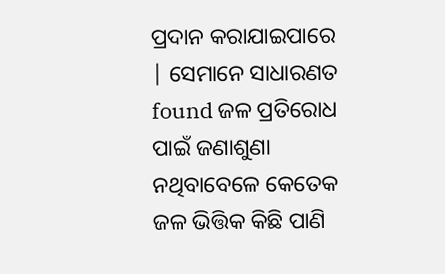ପ୍ରଦାନ କରାଯାଇପାରେ | ସେମାନେ ସାଧାରଣତ found ଜଳ ପ୍ରତିରୋଧ ପାଇଁ ଜଣାଶୁଣା ନଥିବାବେଳେ କେତେକ ଜଳ ଭିତ୍ତିକ କିଛି ପାଣି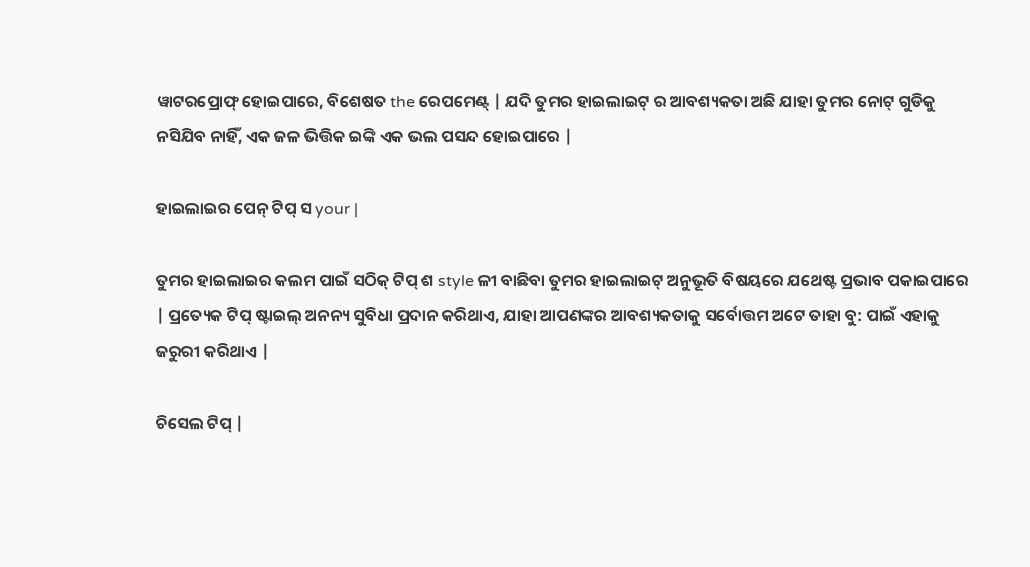ୱାଟରପ୍ରୋଫ୍ ହୋଇପାରେ, ବିଶେଷତ the ରେପମେଣ୍ଟ୍ | ଯଦି ତୁମର ହାଇଲାଇଟ୍ ର ଆବଶ୍ୟକତା ଅଛି ଯାହା ତୁମର ନୋଟ୍ ଗୁଡିକୁ ନସିଯିବ ନାହିଁ, ଏକ ଜଳ ଭିତ୍ତିକ ଇଙ୍କି ଏକ ଭଲ ପସନ୍ଦ ହୋଇପାରେ |

ହାଇଲାଇର ପେନ୍ ଟିପ୍ ସ your |

ତୁମର ହାଇଲାଇର କଲମ ପାଇଁ ସଠିକ୍ ଟିପ୍ ଶ style ଳୀ ବାଛିବା ତୁମର ହାଇଲାଇଟ୍ ଅନୁଭୂତି ବିଷୟରେ ଯଥେଷ୍ଟ ପ୍ରଭାବ ପକାଇପାରେ | ପ୍ରତ୍ୟେକ ଟିପ୍ ଷ୍ଟାଇଲ୍ ଅନନ୍ୟ ସୁବିଧା ପ୍ରଦାନ କରିଥାଏ, ଯାହା ଆପଣଙ୍କର ଆବଶ୍ୟକତାକୁ ସର୍ବୋତ୍ତମ ଅଟେ ତାହା ବୁ: ପାଇଁ ଏହାକୁ ଜରୁରୀ କରିଥାଏ |

ଚିସେଲ ଟିପ୍ |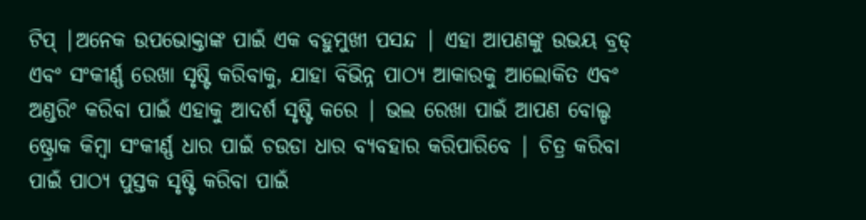ଟିପ୍ |ଅନେକ ଉପଭୋକ୍ତାଙ୍କ ପାଇଁ ଏକ ବହୁମୁଖୀ ପସନ୍ଦ | ଏହା ଆପଣଙ୍କୁ ଉଭୟ ବ୍ରଡ୍ ଏବଂ ସଂକୀର୍ଣ୍ଣ ରେଖା ସୃଷ୍ଟି କରିବାକୁ, ଯାହା ବିଭିନ୍ନ ପାଠ୍ୟ ଆକାରକୁ ଆଲୋକିତ ଏବଂ ଅଣ୍ଡରିଂ କରିବା ପାଇଁ ଏହାକୁ ଆଦର୍ଶ ସୃଷ୍ଟି କରେ | ଭଲ ରେଖା ପାଇଁ ଆପଣ ବୋଲ୍ଡ ଷ୍ଟ୍ରୋକ କିମ୍ବା ସଂକୀର୍ଣ୍ଣ ଧାର ପାଇଁ ଚଉଡା ଧାର ବ୍ୟବହାର କରିପାରିବେ | ଚିତ୍ର କରିବା ପାଇଁ ପାଠ୍ୟ ପୁସ୍ତକ ସୃଷ୍ଟି କରିବା ପାଇଁ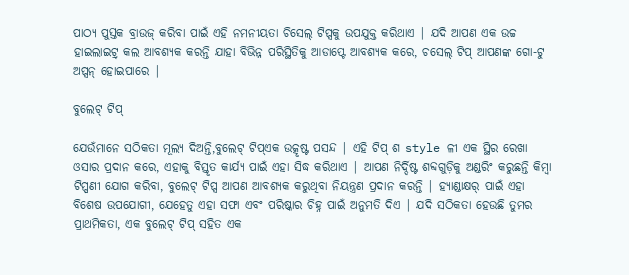ପାଠ୍ୟ ପୁସ୍ତକ ବ୍ରାଉଜ୍ କରିବା ପାଇଁ ଏହି ନମନୀୟତା ଚିସେଲ୍ ଟିପ୍ସକୁ ଉପଯୁକ୍ତ କରିଥାଏ | ଯଦି ଆପଣ ଏକ ଉଚ୍ଚ ହାଇଲାଇଟ୍ର୍ କଲ ଆବଶ୍ୟକ କରନ୍ତି ଯାହା ବିଭିନ୍ନ ପରିସ୍ଥିତିକୁ ଆଡାପ୍ଟେ ଆବଶ୍ୟକ କରେ, ଚସେଲ୍ ଟିପ୍ ଆପଣଙ୍କ ଗୋ-ଟୁ ଅପ୍ସନ୍ ହୋଇପାରେ |

ବୁଲେଟ୍ ଟିପ୍

ଯେଉଁମାନେ ସଠିକତା ମୂଲ୍ୟ ଦିଅନ୍ତି,ବୁଲେଟ୍ ଟିପ୍ଏକ ଉତ୍କୃଷ୍ଟ ପସନ୍ଦ | ଏହି ଟିପ୍ ଶ style ଳୀ ଏକ ସ୍ଥିର ରେଖା ଓସାର ପ୍ରଦାନ କରେ, ଏହାକୁ ବିସ୍ତୃତ କାର୍ଯ୍ୟ ପାଇଁ ଏହା ସିଦ୍ଧ କରିଥାଏ | ଆପଣ ନିର୍ଦ୍ଦିଷ୍ଟ ଶବ୍ଦଗୁଡ଼ିକୁ ଅଣ୍ଡରିଂ କରୁଛନ୍ତି କିମ୍ବା ଟିପ୍ପଣୀ ଯୋଗ କରିବା, ବୁଲେଟ୍ ଟିପ୍ସ ଆପଣ ଆବଶ୍ୟକ କରୁଥିବା ନିୟନ୍ତ୍ରଣ ପ୍ରଦାନ କରନ୍ତି | ହ୍ୟାଣ୍ଡାକ୍ଷର୍ ପାଇଁ ଏହା ବିଶେଷ ଉପଯୋଗୀ, ଯେହେତୁ ଏହା ସଫା ଏବଂ ପରିଷ୍କାର ଚିହ୍ନ ପାଇଁ ଅନୁମତି ଦିଏ | ଯଦି ସଠିକତା ହେଉଛି ତୁମର ପ୍ରାଥମିକତା, ଏକ ବୁଲେଟ୍ ଟିପ୍ ସହିତ ଏକ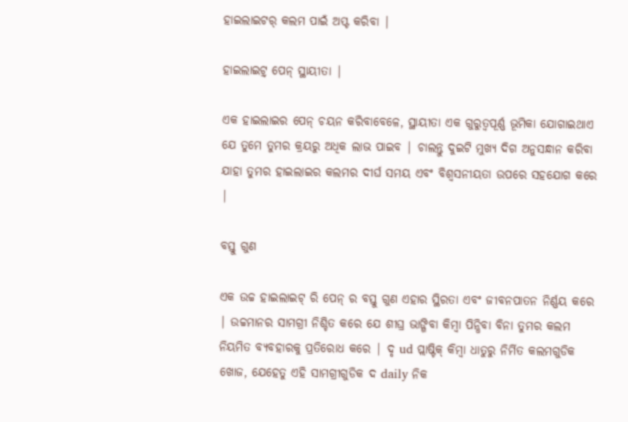ହାଇଲାଇଟର୍ କଲମ ପାଇଁ ଅପ୍ଟ କରିବା |

ହାଇଲାଇଟ୍ର୍ ପେନ୍ ସ୍ଥାୟୀତା |

ଏକ ହାଇଲାଇର ପେନ୍ ଚୟନ କରିବାବେଳେ, ସ୍ଥାୟୀତା ଏକ ଗୁରୁତ୍ୱପୂର୍ଣ୍ଣ ଭୂମିକା ଯୋଗାଇଥାଏ ଯେ ତୁମେ ତୁମର କ୍ରୟରୁ ଅଧିକ ଲାଭ ପାଇବ | ଚାଲନ୍ତୁ ଦୁଇଟି ମୁଖ୍ୟ ଦିଗ ଅନୁସନ୍ଧାନ କରିବା ଯାହା ତୁମର ହାଇଲାଇର କଲମର ଦୀର୍ଘ ସମୟ ଏବଂ ବିଶ୍ୱସନୀୟତା ଉପରେ ସହଯୋଗ କରେ |

ବସ୍ତୁ ଗୁଣ

ଏକ ଉଚ୍ଚ ହାଇଲାଇଟ୍ ରି ପେନ୍ ର ବସ୍ତୁ ଗୁଣ ଏହାର ସ୍ଥିରତା ଏବଂ ଜୀବନପାତନ ନିର୍ଣ୍ଣୟ କରେ | ଉଚ୍ଚମାନର ସାମଗ୍ରୀ ନିଶ୍ଚିତ କରେ ଯେ ଶୀଘ୍ର ଭାଙ୍ଗିବା କିମ୍ବା ପିନ୍ଧିବା ବିନା ତୁମର କଲମ ନିୟମିତ ବ୍ୟବହାରକୁ ପ୍ରତିରୋଧ କରେ | ଦୃ ud ପ୍ଲାଷ୍ଟିକ୍ କିମ୍ବା ଧାତୁରୁ ନିର୍ମିତ କଲମଗୁଡିକ ଖୋଜ, ଯେହେତୁ ଏହି ସାମଗ୍ରୀଗୁଡିକ ଦ daily ନିକ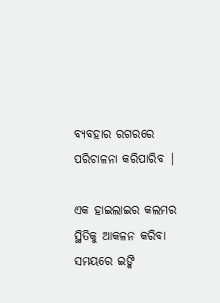ବ୍ୟବହାର ରଗରରେ ପରିଚାଳନା କରିପାରିବ |

ଏକ ହାଇଲାଇର କଲମର ସ୍ଥିତିକୁ ଆକଳନ କରିବା ସମୟରେ ଇଙ୍କି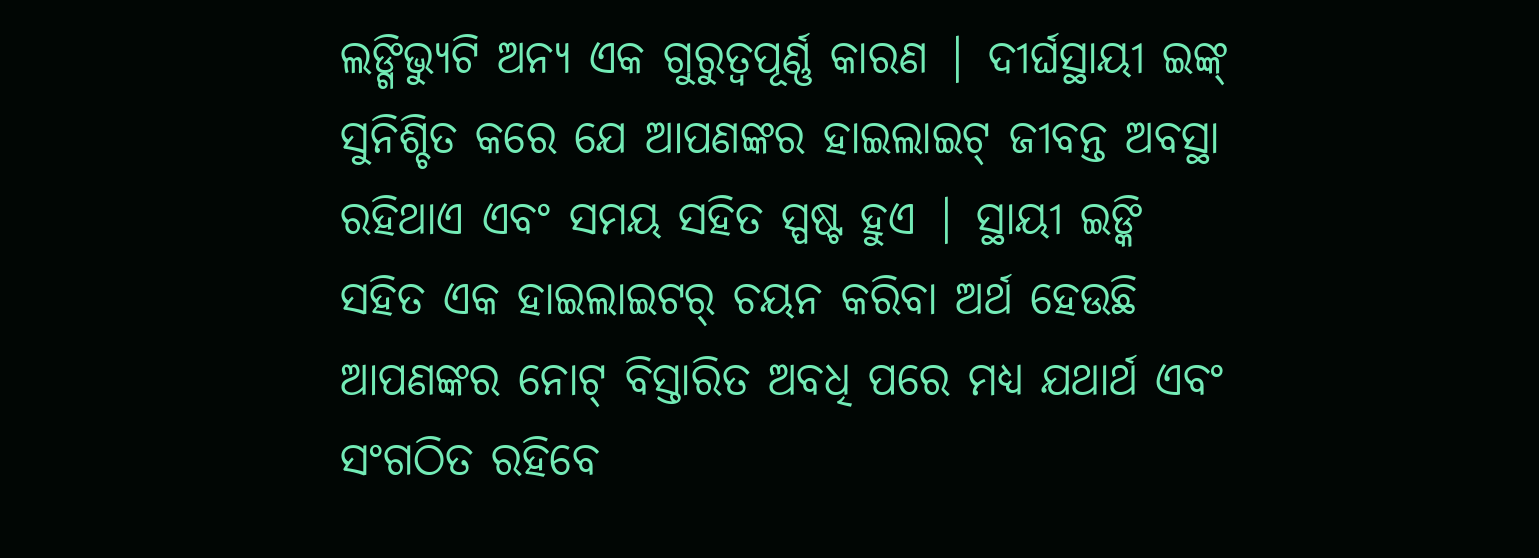ଲଙ୍ଗିଭ୍ୟୁଟି ଅନ୍ୟ ଏକ ଗୁରୁତ୍ୱପୂର୍ଣ୍ଣ କାରଣ | ଦୀର୍ଘସ୍ଥାୟୀ ଇଙ୍କ୍ ସୁନିଶ୍ଚିତ କରେ ଯେ ଆପଣଙ୍କର ହାଇଲାଇଟ୍ ଜୀବନ୍ତ ଅବସ୍ଥା ରହିଥାଏ ଏବଂ ସମୟ ସହିତ ସ୍ପଷ୍ଟ ହୁଏ | ସ୍ଥାୟୀ ଇଙ୍କି ସହିତ ଏକ ହାଇଲାଇଟର୍ ଚୟନ କରିବା ଅର୍ଥ ହେଉଛି ଆପଣଙ୍କର ନୋଟ୍ ବିସ୍ତାରିତ ଅବଧି ପରେ ମଧ୍ୟ ଯଥାର୍ଥ ଏବଂ ସଂଗଠିତ ରହିବେ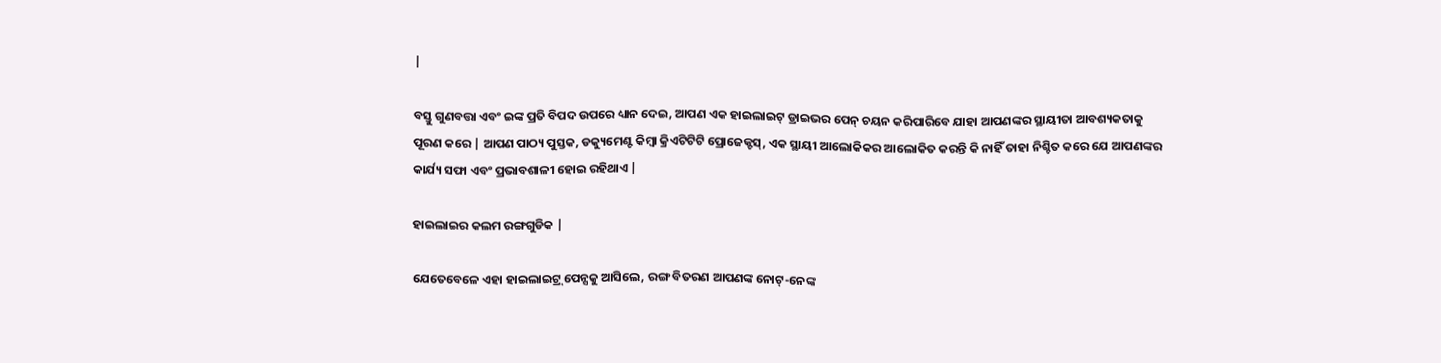|

ବସ୍ତୁ ଗୁଣବତ୍ତା ଏବଂ ଇଙ୍କ ପ୍ରତି ବିପଦ ଉପରେ ଧ୍ୟାନ ଦେଇ, ଆପଣ ଏକ ହାଇଲାଇଟ୍ ଡ୍ରାଇଭର ପେନ୍ ଚୟନ କରିପାରିବେ ଯାହା ଆପଣଙ୍କର ସ୍ଥାୟୀତା ଆବଶ୍ୟକତାକୁ ପୂରଣ କରେ | ଆପଣ ପାଠ୍ୟ ପୁସ୍ତକ, ଡକ୍ୟୁମେଣ୍ଟ କିମ୍ବା କ୍ରିଏଟିଟିଟି ପ୍ରୋଜେକ୍ଟସ୍, ଏକ ସ୍ଥାୟୀ ଆଲୋକିକର ଆଲୋକିତ କରନ୍ତି କି ନାହିଁ ତାହା ନିଶ୍ଚିତ କରେ ଯେ ଆପଣଙ୍କର କାର୍ଯ୍ୟ ସଫା ଏବଂ ପ୍ରଭାବଶାଳୀ ହୋଇ ରହିଥାଏ |

ହାଇଲାଇର କଲମ ରଙ୍ଗଗୁଡିକ |

ଯେତେବେଳେ ଏହା ହାଇଲାଇଟ୍ର୍ ପେନ୍ସକୁ ଆସିଲେ, ରଙ୍ଗ ବିତରଣ ଆପଣଙ୍କ ନୋଟ୍-ନେଙ୍କ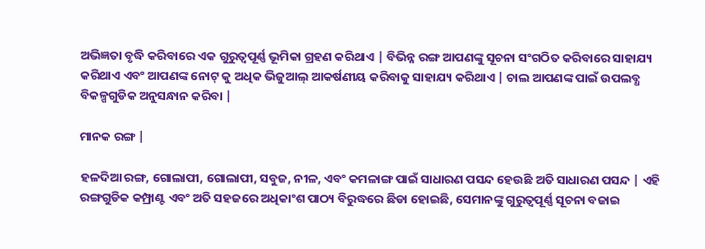ଅଭିଜ୍ଞତା ବୃଦ୍ଧି କରିବାରେ ଏକ ଗୁରୁତ୍ୱପୂର୍ଣ୍ଣ ଭୂମିକା ଗ୍ରହଣ କରିଥାଏ | ବିଭିନ୍ନ ରଙ୍ଗ ଆପଣଙ୍କୁ ସୂଚନା ସଂଗଠିତ କରିବାରେ ସାହାଯ୍ୟ କରିଥାଏ ଏବଂ ଆପଣଙ୍କ ନୋଟ୍ କୁ ଅଧିକ ଭିଜୁଆଲ୍ ଆକର୍ଷଣୀୟ କରିବାକୁ ସାହାଯ୍ୟ କରିଥାଏ | ଚାଲ ଆପଣଙ୍କ ପାଇଁ ଉପଲବ୍ଧ ବିକଳ୍ପଗୁଡିକ ଅନୁସନ୍ଧାନ କରିବା |

ମାନକ ରଙ୍ଗ |

ହଳଦିଆ ରଙ୍ଗ, ଗୋଲାପୀ, ଗୋଲାପୀ, ସବୁଜ, ନୀଳ, ଏବଂ କମଳାଙ୍ଗ ପାଇଁ ସାଧାରଣ ପସନ୍ଦ ହେଉଛି ଅତି ସାଧାରଣ ପସନ୍ଦ | ଏହି ରଙ୍ଗଗୁଡିକ କମ୍ପ୍ରାଣ୍ଟ ଏବଂ ଅତି ସହଜରେ ଅଧିକାଂଶ ପାଠ୍ୟ ବିରୁଦ୍ଧରେ ଛିଡା ହୋଇଛି, ସେମାନଙ୍କୁ ଗୁରୁତ୍ୱପୂର୍ଣ୍ଣ ସୂଚନା ବଜାଇ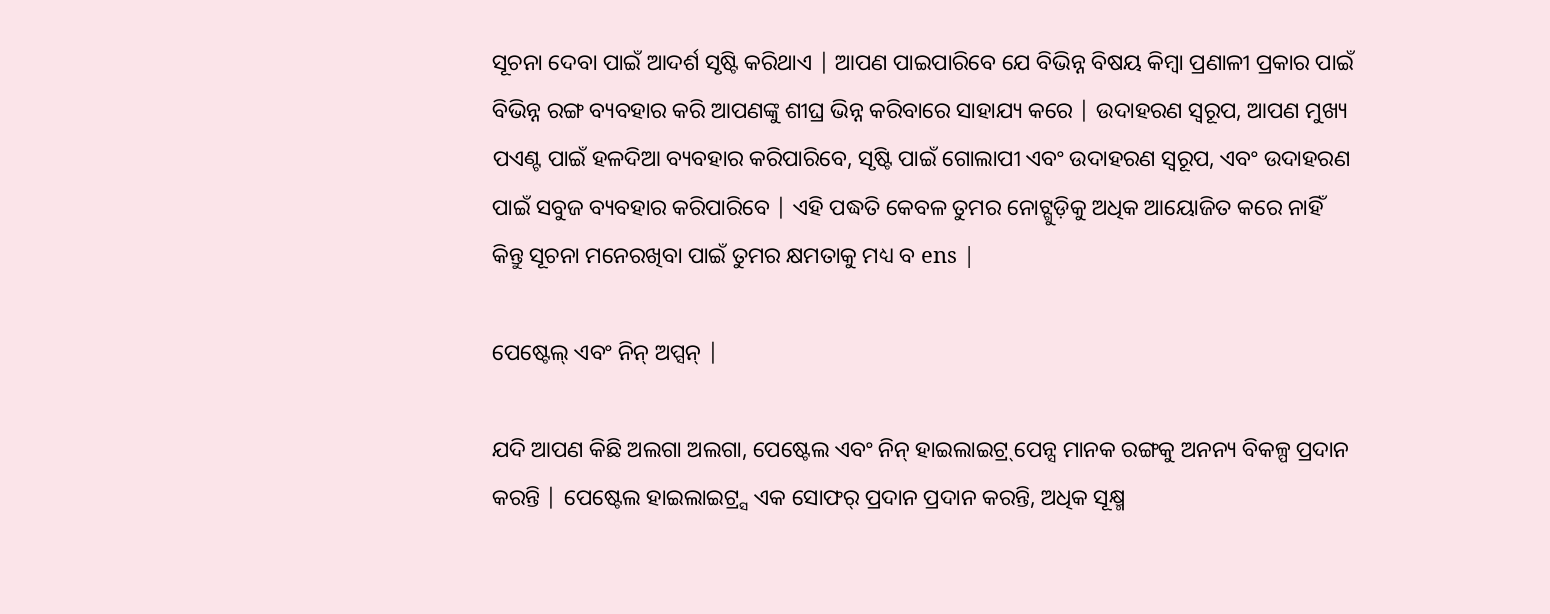ସୂଚନା ଦେବା ପାଇଁ ଆଦର୍ଶ ସୃଷ୍ଟି କରିଥାଏ | ଆପଣ ପାଇପାରିବେ ଯେ ବିଭିନ୍ନ ବିଷୟ କିମ୍ବା ପ୍ରଣାଳୀ ପ୍ରକାର ପାଇଁ ବିଭିନ୍ନ ରଙ୍ଗ ବ୍ୟବହାର କରି ଆପଣଙ୍କୁ ଶୀଘ୍ର ଭିନ୍ନ କରିବାରେ ସାହାଯ୍ୟ କରେ | ଉଦାହରଣ ସ୍ୱରୂପ, ଆପଣ ମୁଖ୍ୟ ପଏଣ୍ଟ ପାଇଁ ହଳଦିଆ ବ୍ୟବହାର କରିପାରିବେ, ସୃଷ୍ଟି ପାଇଁ ଗୋଲାପୀ ଏବଂ ଉଦାହରଣ ସ୍ୱରୂପ, ଏବଂ ଉଦାହରଣ ପାଇଁ ସବୁଜ ବ୍ୟବହାର କରିପାରିବେ | ଏହି ପଦ୍ଧତି କେବଳ ତୁମର ନୋଟ୍ଗୁଡ଼ିକୁ ଅଧିକ ଆୟୋଜିତ କରେ ନାହିଁ କିନ୍ତୁ ସୂଚନା ମନେରଖିବା ପାଇଁ ତୁମର କ୍ଷମତାକୁ ମଧ୍ୟ ବ ens |

ପେଷ୍ଟେଲ୍ ଏବଂ ନିନ୍ ଅପ୍ସନ୍ |

ଯଦି ଆପଣ କିଛି ଅଲଗା ଅଲଗା, ପେଷ୍ଟେଲ ଏବଂ ନିନ୍ ହାଇଲାଇଟ୍ର୍ ପେନ୍ସ ମାନକ ରଙ୍ଗକୁ ଅନନ୍ୟ ବିକଳ୍ପ ପ୍ରଦାନ କରନ୍ତି | ପେଷ୍ଟେଲ ହାଇଲାଇଟ୍ର୍ସ ଏକ ସୋଫର୍ ପ୍ରଦାନ ପ୍ରଦାନ କରନ୍ତି, ଅଧିକ ସୂକ୍ଷ୍ମ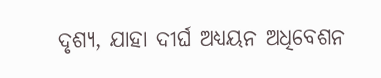ଦୃଶ୍ୟ, ଯାହା ଦୀର୍ଘ ଅଧ୍ୟୟନ ଅଧିବେଶନ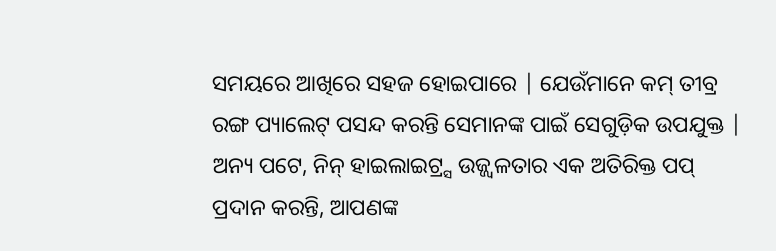ସମୟରେ ଆଖିରେ ସହଜ ହୋଇପାରେ | ଯେଉଁମାନେ କମ୍ ତୀବ୍ର ରଙ୍ଗ ପ୍ୟାଲେଟ୍ ପସନ୍ଦ କରନ୍ତି ସେମାନଙ୍କ ପାଇଁ ସେଗୁଡ଼ିକ ଉପଯୁକ୍ତ | ଅନ୍ୟ ପଟେ, ନିନ୍ ହାଇଲାଇଟ୍ର୍ସ ଉଜ୍ଜ୍ୱଳତାର ଏକ ଅତିରିକ୍ତ ପପ୍ ପ୍ରଦାନ କରନ୍ତି, ଆପଣଙ୍କ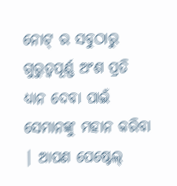ନୋଟ୍ ର ସବୁଠାରୁ ଗୁରୁତ୍ୱପୂର୍ଣ୍ଣ ଅଂଶ ପ୍ରତି ଧ୍ୟାନ ଦେବା ପାଇଁ ସେମାନଙ୍କୁ ମହାନ କରିବା | ଆପଣ ପେଷ୍ଟେଲ୍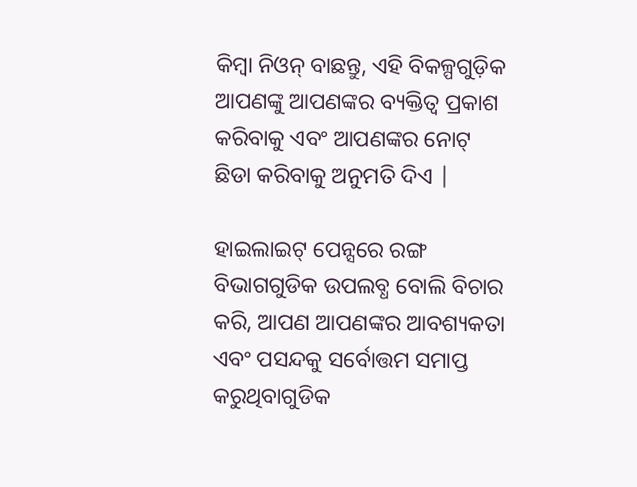କିମ୍ବା ନିଓନ୍ ବାଛନ୍ତୁ, ଏହି ବିକଳ୍ପଗୁଡ଼ିକ ଆପଣଙ୍କୁ ଆପଣଙ୍କର ବ୍ୟକ୍ତିତ୍ୱ ପ୍ରକାଶ କରିବାକୁ ଏବଂ ଆପଣଙ୍କର ନୋଟ୍ ଛିଡା କରିବାକୁ ଅନୁମତି ଦିଏ |

ହାଇଲାଇଟ୍ ପେନ୍ସରେ ରଙ୍ଗ ବିଭାଗଗୁଡିକ ଉପଲବ୍ଧ ବୋଲି ବିଚାର କରି, ଆପଣ ଆପଣଙ୍କର ଆବଶ୍ୟକତା ଏବଂ ପସନ୍ଦକୁ ସର୍ବୋତ୍ତମ ସମାପ୍ତ କରୁଥିବାଗୁଡିକ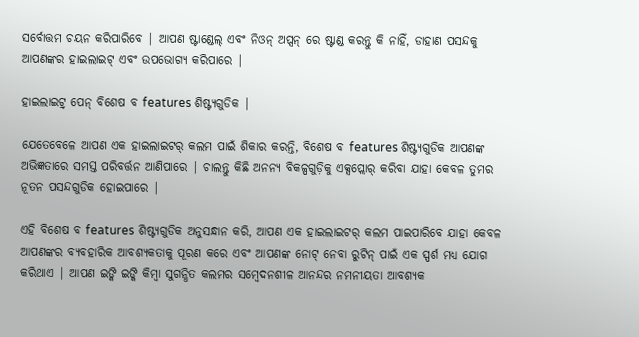ସର୍ବୋତ୍ତମ ଚୟନ କରିପାରିବେ | ଆପଣ ଷ୍ଟାଣ୍ଡେଲ୍ ଏବଂ ନିଓନ୍ ଅପ୍ସନ୍ ରେ ଷ୍ଟାଣ୍ଡ କରନ୍ତୁ କି ନାହିଁ, ଡାହାଣ ପସନ୍ଦକୁ ଆପଣଙ୍କର ହାଇଲାଇଟ୍ ଏବଂ ଉପଭୋଗ୍ୟ କରିପାରେ |

ହାଇଲାଇଟ୍ର୍ ପେନ୍ ବିଶେଷ ବ features ଶିଷ୍ଟ୍ୟଗୁଡିକ |

ଯେତେବେଳେ ଆପଣ ଏକ ହାଇଲାଇଟର୍ କଲମ ପାଇଁ ଶିକାର କରନ୍ତି, ବିଶେଷ ବ features ଶିଷ୍ଟ୍ୟଗୁଡିକ ଆପଣଙ୍କ ଅଭିଜ୍ଞତାରେ ସମସ୍ତ ପରିବର୍ତ୍ତନ ଆଣିପାରେ | ଚାଲନ୍ତୁ କିଛି ଅନନ୍ୟ ବିକଳ୍ପଗୁଡ଼ିକୁ ଏକ୍ସପ୍ଲୋର୍ କରିବା ଯାହା କେବଳ ତୁମର ନୂତନ ପସନ୍ଦଗୁଡିକ ହୋଇପାରେ |

ଏହି ବିଶେଷ ବ features ଶିଷ୍ଟ୍ୟଗୁଡିକ ଅନୁସନ୍ଧାନ କରି, ଆପଣ ଏକ ହାଇଲାଇଟର୍ କଲମ ପାଇପାରିବେ ଯାହା କେବଳ ଆପଣଙ୍କର ବ୍ୟବହାରିକ ଆବଶ୍ୟକତାକୁ ପୂରଣ କରେ ଏବଂ ଆପଣଙ୍କ ନୋଟ୍ ନେବା ରୁଟିନ୍ ପାଇଁ ଏକ ସ୍ପର୍ଶ ମଧ୍ୟ ଯୋଗ କରିଥାଏ | ଆପଣ ଇଙ୍କି ଇଙ୍କି କିମ୍ବା ସୁଗନ୍ଧିତ କଲମର ସମ୍ବେଦନଶୀଳ ଆନନ୍ଦର ନମନୀୟତା ଆବଶ୍ୟକ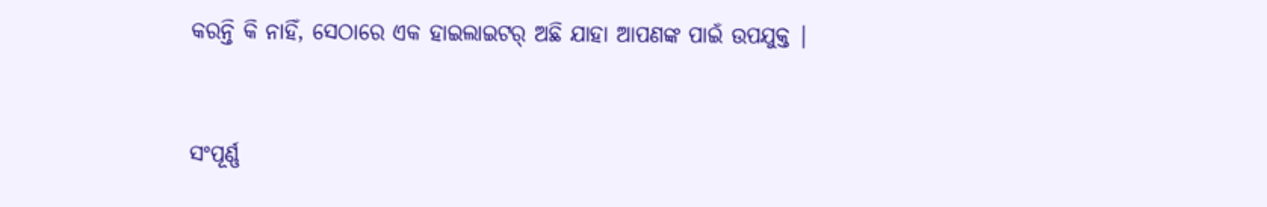କରନ୍ତି କି ନାହିଁ, ସେଠାରେ ଏକ ହାଇଲାଇଟର୍ ଅଛି ଯାହା ଆପଣଙ୍କ ପାଇଁ ଉପଯୁକ୍ତ |


ସଂପୂର୍ଣ୍ଣ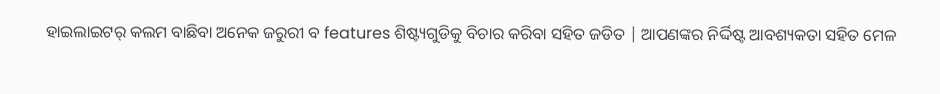ହାଇଲାଇଟର୍ କଲମ ବାଛିବା ଅନେକ ଜରୁରୀ ବ features ଶିଷ୍ଟ୍ୟଗୁଡିକୁ ବିଚାର କରିବା ସହିତ ଜଡିତ | ଆପଣଙ୍କର ନିର୍ଦ୍ଦିଷ୍ଟ ଆବଶ୍ୟକତା ସହିତ ମେଳ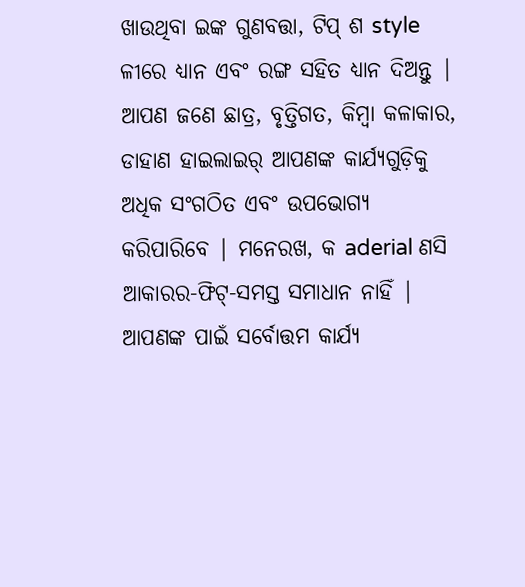ଖାଉଥିବା ଇଙ୍କ ଗୁଣବତ୍ତା, ଟିପ୍ ଶ style ଳୀରେ ଧ୍ୟାନ ଏବଂ ରଙ୍ଗ ସହିତ ଧ୍ୟାନ ଦିଅନ୍ତୁ | ଆପଣ ଜଣେ ଛାତ୍ର, ବୃତ୍ତିଗତ, କିମ୍ବା କଳାକାର, ଡାହାଣ ହାଇଲାଇର୍ ଆପଣଙ୍କ କାର୍ଯ୍ୟଗୁଡ଼ିକୁ ଅଧିକ ସଂଗଠିତ ଏବଂ ଉପଭୋଗ୍ୟ କରିପାରିବେ | ମନେରଖ, କ aderial ଣସି ଆକାରର-ଫିଟ୍-ସମସ୍ତ ସମାଧାନ ନାହିଁ | ଆପଣଙ୍କ ପାଇଁ ସର୍ବୋତ୍ତମ କାର୍ଯ୍ୟ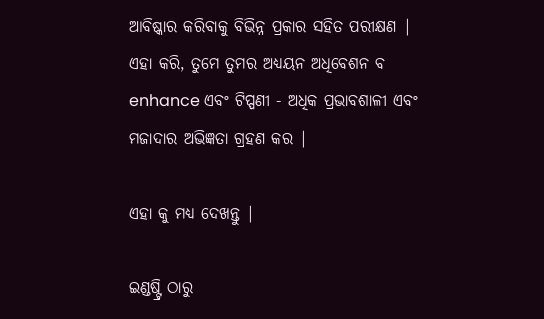ଆବିଷ୍କାର କରିବାକୁ ବିଭିନ୍ନ ପ୍ରକାର ସହିତ ପରୀକ୍ଷଣ | ଏହା କରି, ତୁମେ ତୁମର ଅଧ୍ୟୟନ ଅଧିବେଶନ ବ enhance ଏବଂ ଟିପ୍ପଣୀ - ଅଧିକ ପ୍ରଭାବଶାଳୀ ଏବଂ ମଜାଦାର ଅଭିଜ୍ଞତା ଗ୍ରହଣ କର |

ଏହା କୁ ମଧ୍ୟ ଦେଖନ୍ତୁ |

ଇଣ୍ଡଷ୍ଟ୍ରି ଠାରୁ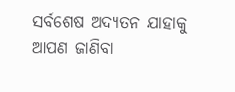ସର୍ବଶେଷ ଅଦ୍ୟତନ ଯାହାକୁ ଆପଣ ଜାଣିବା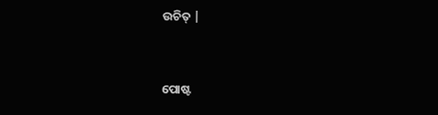ଉଚିତ୍ |


ପୋଷ୍ଟ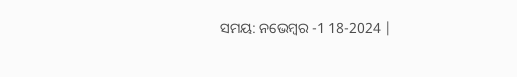ସମୟ: ନଭେମ୍ବର -1 18-2024 |